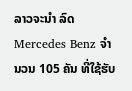ລາວຈະນໍາ ລົດ Mercedes Benz ຈໍານວນ 105 ຄັນ ທີ່ໃຊ້ຮັບ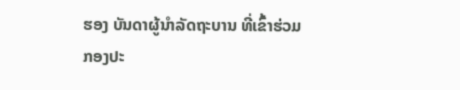ຮອງ ບັນດາຜູ້ນໍາລັດຖະບານ ທີ່ເຂົ້າຮ່ວມ ກອງປະ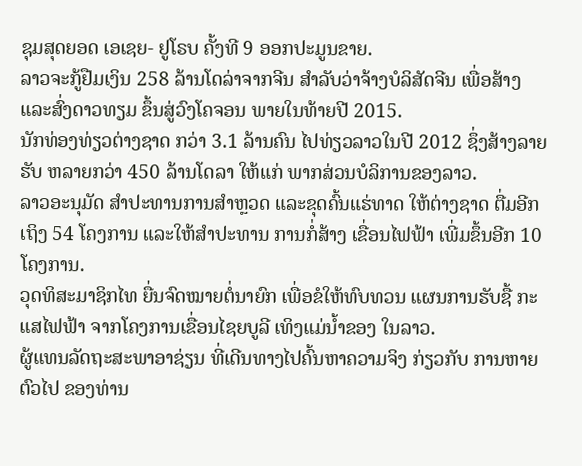ຊຸມສຸດຍອດ ເອເຊຍ- ຢູໂຣບ ຄັ້ງທີ 9 ອອກປະມູນຂາຍ.
ລາວຈະກູ້ຢືມເງິນ 258 ລ້ານໂດລ່າຈາກຈີນ ສໍາລັບວ່າຈ້າງບໍລິສັດຈີນ ເພື່ອສ້າງແລະສົ່ງດາວທຽມ ຂຶ້ນສູ່ວົງໂຄຈອນ ພາຍໃນທ້າຍປີ 2015.
ນັກທ່ອງທ່ຽວຕ່າງຊາດ ກວ່າ 3.1 ລ້ານຄົນ ໄປທ່ຽວລາວໃນປີ 2012 ຊຶ່ງສ້າງລາຍຮັບ ຫລາຍກວ່າ 450 ລ້ານໂດລາ ໃຫ້ແກ່ ພາກສ່ວນບໍລິການຂອງລາວ.
ລາວອະນຸມັດ ສໍາປະທານການສໍາຫຼວດ ແລະຂຸດຄົ້ນແຮ່ທາດ ໃຫ້ຕ່າງຊາດ ຕື່ມອີກເຖິງ 54 ໂຄງການ ແລະໃຫ້ສໍາປະທານ ການກໍ່ສ້າງ ເຂື່ອນໄຟຟ້າ ເພີ່ມຂຶ້ນອີກ 10 ໂຄງການ.
ວຸດທິສະມາຊິກໄທ ຍື່ນຈົດໝາຍຕໍ່ນາຍົກ ເພື່ອຂໍໃຫ້ທົບທວນ ແຜນການຮັບຊື້ ກະແສໄຟຟ້າ ຈາກໂຄງການເຂື່ອນໄຊຍບູລີ ເທິງແມ່ນໍ້າຂອງ ໃນລາວ.
ຜູ້ແທນລັດຖະສະພາອາຊ່ຽນ ທີ່ເດີນທາງໄປຄົ້ນຫາຄວາມຈິງ ກ່ຽວກັບ ການຫາຍຕົວໄປ ຂອງທ່ານ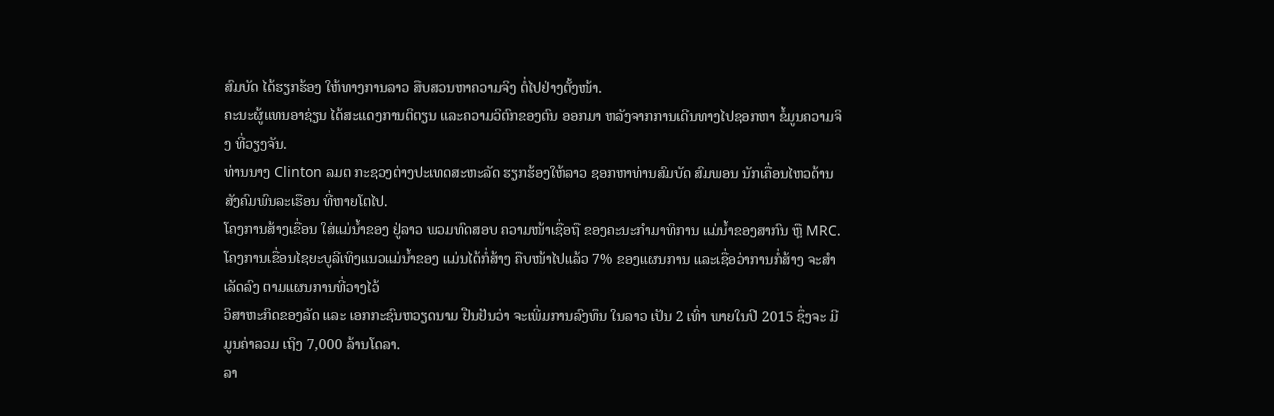ສົມບັດ ໄດ້ຮຽກຮ້ອງ ໃຫ້ທາງການລາວ ສືບສວນຫາຄວາມຈິງ ຕໍ່ໄປຢ່າງຕັ້ງໜ້າ.
ຄະນະຜູ້ແທນອາຊ່ຽນ ໄດ້ສະແດງການຕິຕຽນ ແລະຄວາມວິຕົກຂອງຕົນ ອອກມາ ຫລັງຈາກການເດີນທາງໄປຊອກຫາ ຂໍ້ມູນຄວາມຈິງ ທີ່ວຽງຈັນ.
ທ່ານນາງ Clinton ລມຕ ກະຊວງຕ່າງປະເທດສະຫະລັດ ຮຽກຮ້ອງໃຫ້ລາວ ຊອກຫາທ່ານສົມບັດ ສົມພອນ ນັກເຄື່ອນໄຫວດ້ານ ສັງຄົມພົນລະເຮືອນ ທີ່ຫາຍໂຕໄປ.
ໂຄງການສ້າງເຂື່ອນ ໃສ່ແມ່ນໍ້າຂອງ ຢູ່ລາວ ພວມທົດສອບ ຄວາມໜ້າເຊື່ອຖື ຂອງຄະນະກຳມາທິການ ແມ່ນໍ້າຂອງສາກົນ ຫຼື MRC.
ໂຄງການເຂື່ອນໄຊຍະບູລີເທິງແນວແມ່ນໍ້າຂອງ ແມ່ນໄດ້ກໍ່ສ້າງ ຄືບໜ້າໄປແລ້ວ 7% ຂອງແຜນການ ແລະເຊື່ອວ່າການກໍ່ສ້າງ ຈະສໍາເລັດລົງ ຕາມແຜນການທີ່ວາງໄວ້
ວິສາຫະກິດຂອງລັດ ແລະ ເອກກະຊົນຫວຽດນາມ ຢືນຢັນວ່າ ຈະເພີ່ມການລົງທຶນ ໃນລາວ ເປັນ 2 ເທົ່າ ພາຍໃນປີ 2015 ຊຶ່ງຈະ ມີມູນຄ່າລວມ ເຖິງ 7,000 ລ້ານໂດລາ.
ລາ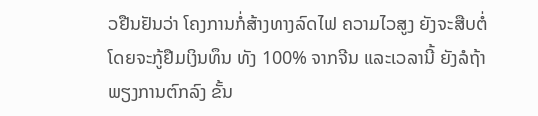ວຢືນຢັນວ່າ ໂຄງການກໍ່ສ້າງທາງລົດໄຟ ຄວາມໄວສູງ ຍັງຈະສືບຕໍ່ ໂດຍຈະກູ້ຢືມເງິນທຶນ ທັງ 100% ຈາກຈີນ ແລະເວລານີ້ ຍັງລໍຖ້າພຽງການຕົກລົງ ຂັ້ນ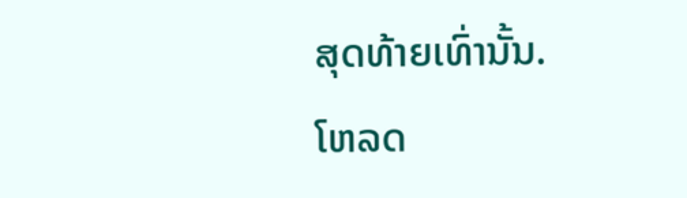ສຸດທ້າຍເທົ່ານັ້ນ.
ໂຫລດ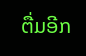ຕື່ມອີກ